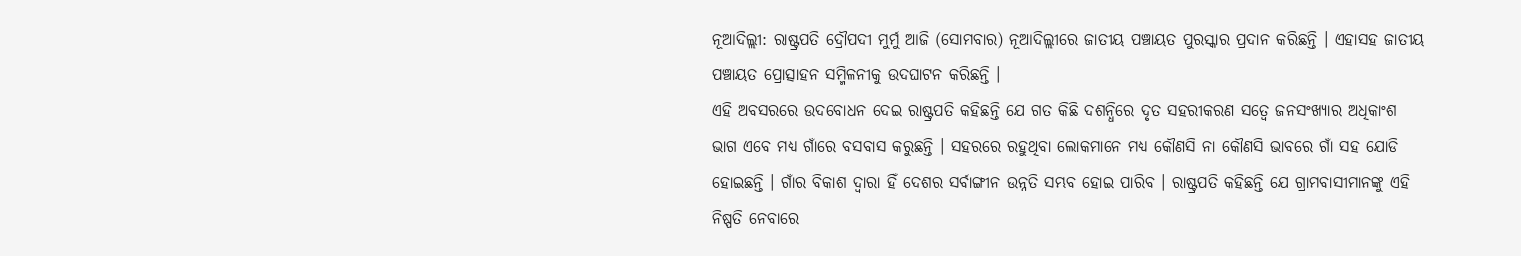ନୂଆଦିଲ୍ଲୀ: ରାଷ୍ଟ୍ରପତି ଦ୍ରୌପଦୀ ମୁର୍ମୁ ଆଜି (ସୋମବାର) ନୂଆଦିଲ୍ଲୀରେ ଜାତୀୟ ପଞ୍ଚାୟତ ପୁରସ୍କାର ପ୍ରଦାନ କରିଛନ୍ତି । ଏହାସହ ଜାତୀୟ ପଞ୍ଚାୟତ ପ୍ରୋତ୍ସାହନ ସମ୍ମିଳନୀକୁ ଉଦଘାଟନ କରିଛନ୍ତି ।
ଏହି ଅବସରରେ ଉଦବୋଧନ ଦେଇ ରାଷ୍ଟ୍ରପତି କହିଛନ୍ତି ଯେ ଗତ କିଛି ଦଶନ୍ଧିରେ ଦୃତ ସହରୀକରଣ ସତ୍ୱେ ଜନସଂଖ୍ୟାର ଅଧିକାଂଶ ଭାଗ ଏବେ ମଧ୍ୟ ଗାଁରେ ବସବାସ କରୁଛନ୍ତି । ସହରରେ ରହୁଥିବା ଲୋକମାନେ ମଧ୍ୟ କୌଣସି ନା କୌଣସି ଭାବରେ ଗାଁ ସହ ଯୋଡି ହୋଇଛନ୍ତି । ଗାଁର ବିକାଶ ଦ୍ୱାରା ହିଁ ଦେଶର ସର୍ବାଙ୍ଗୀନ ଉନ୍ନତି ସମ୍ଭବ ହୋଇ ପାରିବ । ରାଷ୍ଟ୍ରପତି କହିଛନ୍ତି ଯେ ଗ୍ରାମବାସୀମାନଙ୍କୁ ଏହି ନିଷ୍ପତି ନେବାରେ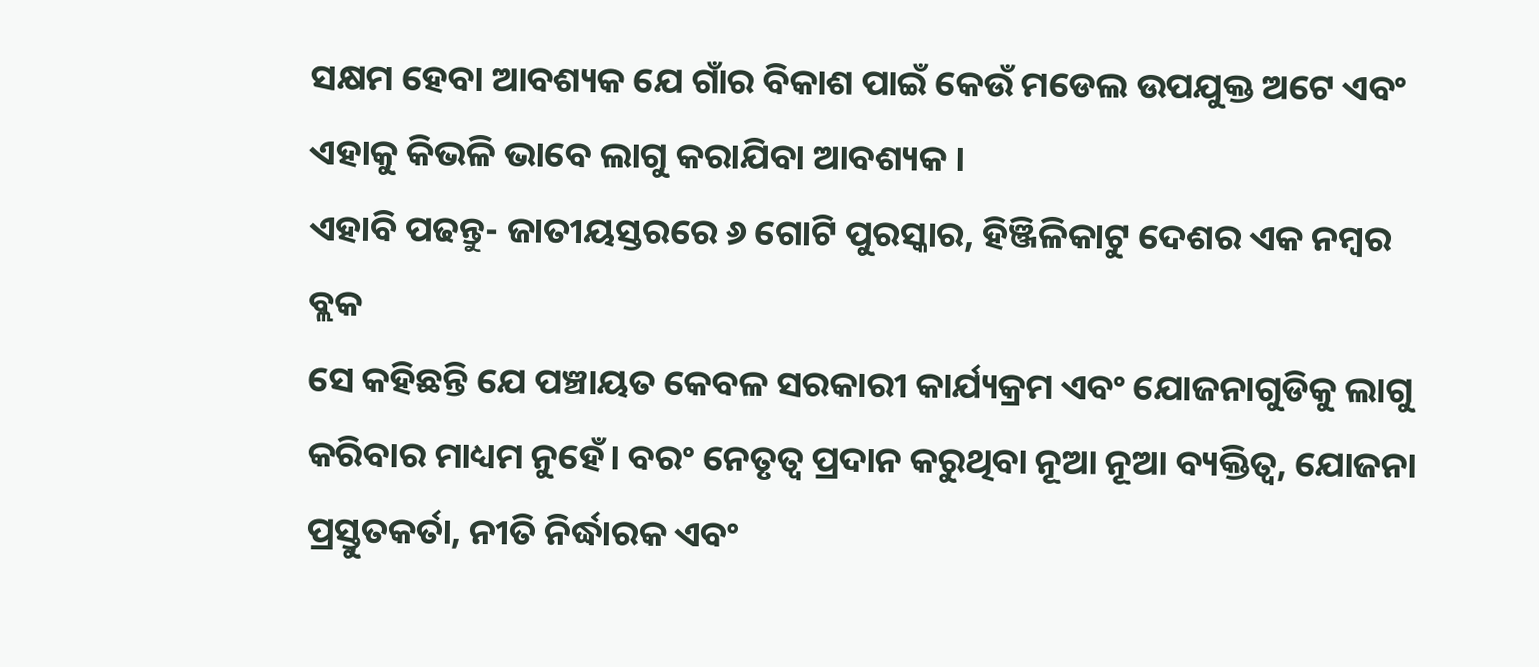ସକ୍ଷମ ହେବା ଆବଶ୍ୟକ ଯେ ଗାଁର ବିକାଶ ପାଇଁ କେଉଁ ମଡେଲ ଉପଯୁକ୍ତ ଅଟେ ଏବଂ ଏହାକୁ କିଭଳି ଭାବେ ଲାଗୁ କରାଯିବା ଆବଶ୍ୟକ ।
ଏହାବି ପଢନ୍ତୁ- ଜାତୀୟସ୍ତରରେ ୬ ଗୋଟି ପୁରସ୍କାର, ହିଞ୍ଜିଳିକାଟୁ ଦେଶର ଏକ ନମ୍ବର ବ୍ଲକ
ସେ କହିଛନ୍ତି ଯେ ପଞ୍ଚାୟତ କେବଳ ସରକାରୀ କାର୍ଯ୍ୟକ୍ରମ ଏବଂ ଯୋଜନାଗୁଡିକୁ ଲାଗୁ କରିବାର ମାଧ୍ୟମ ନୁହେଁ। ବରଂ ନେତୃତ୍ୱ ପ୍ରଦାନ କରୁଥିବା ନୂଆ ନୂଆ ବ୍ୟକ୍ତିତ୍ୱ, ଯୋଜନା ପ୍ରସ୍ତୁତକର୍ତା, ନୀତି ନିର୍ଦ୍ଧାରକ ଏବଂ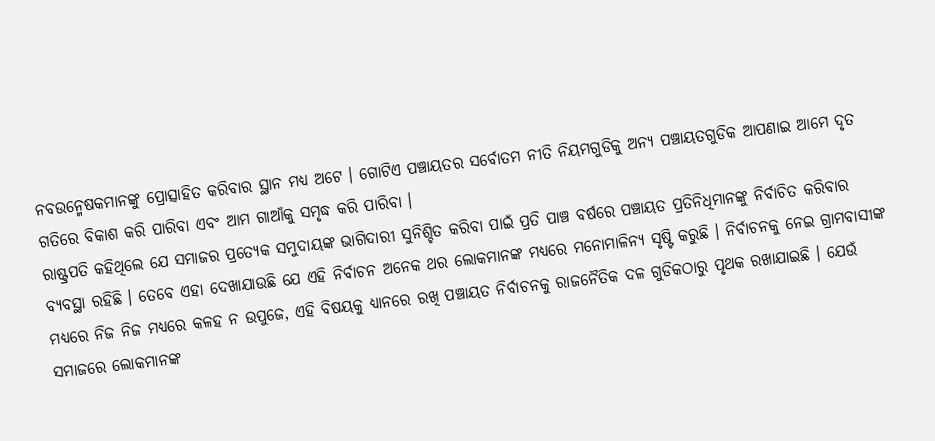ନବଉନ୍ମେଷକମାନଙ୍କୁ ପ୍ରୋତ୍ସାହିତ କରିବାର ସ୍ଥାନ ମଧ୍ୟ ଅଟେ । ଗୋଟିଏ ପଞ୍ଚାୟତର ସର୍ବୋତମ ନୀତି ନିୟମଗୁଡିକୁ ଅନ୍ୟ ପଞ୍ଚାୟତଗୁଡିକ ଆପଣାଇ ଆମେ ଦୃତ ଗତିରେ ବିକାଶ କରି ପାରିବା ଏବଂ ଆମ ଗାଆଁକୁ ସମୃଦ୍ଧ କରି ପାରିବା ।
ରାଷ୍ଟ୍ରପତି କହିଥିଲେ ଯେ ସମାଜର ପ୍ରତ୍ୟେକ ସମୁଦାୟଙ୍କ ଭାଗିଦାରୀ ସୁନିଶ୍ଚିତ କରିବା ପାଇଁ ପ୍ରତି ପାଞ୍ଚ ବର୍ଷରେ ପଞ୍ଚାୟତ ପ୍ରତିନିଧିମାନଙ୍କୁ ନିର୍ବାଚିତ କରିବାର ବ୍ୟବସ୍ଥା ରହିଛି । ତେବେ ଏହା ଦେଖାଯାଉଛି ଯେ ଏହି ନିର୍ବାଚନ ଅନେକ ଥର ଲୋକମାନଙ୍କ ମଧ୍ୟରେ ମନୋମାଳିନ୍ୟ ସୃଷ୍ଟି କରୁଛି । ନିର୍ବାଚନକୁ ନେଇ ଗ୍ରାମବାସୀଙ୍କ ମଧ୍ୟରେ ନିଜ ନିଜ ମଧ୍ୟରେ କଳହ ନ ଉପୁଜେ, ଏହି ବିଷୟକୁ ଧ୍ୟାନରେ ରଖି ପଞ୍ଚାୟତ ନିର୍ବାଚନକୁ ରାଜନୈତିକ ଦଳ ଗୁଡିକଠାରୁ ପୃଥକ ରଖାଯାଇଛି । ଯେଉଁ ସମାଜରେ ଲୋକମାନଙ୍କ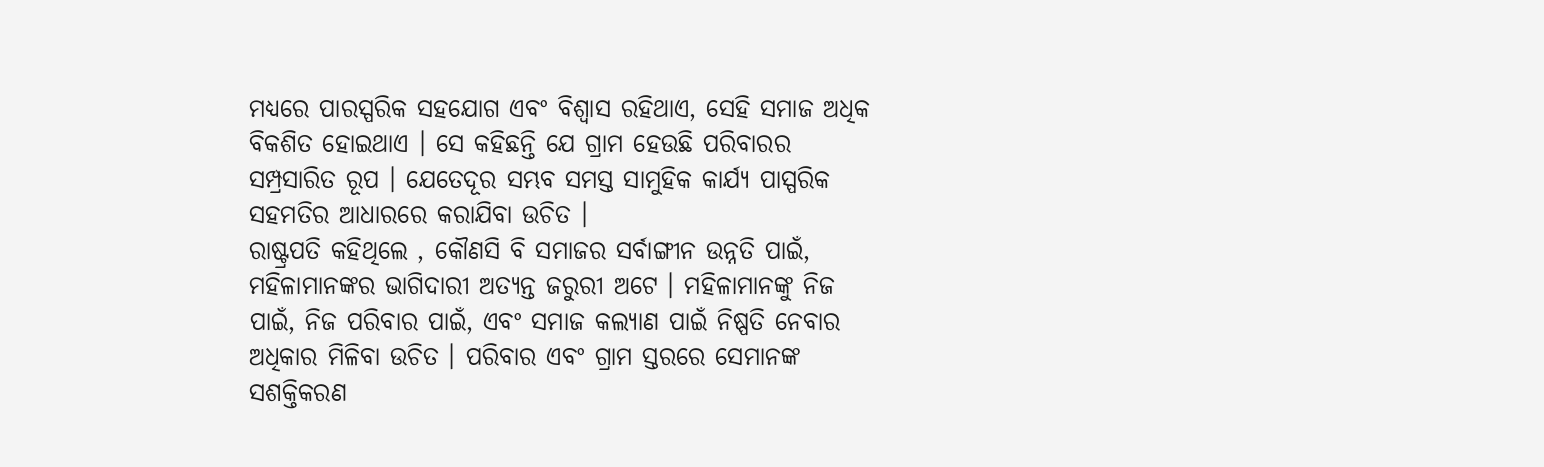ମଧ୍ୟରେ ପାରସ୍ପରିକ ସହଯୋଗ ଏବଂ ବିଶ୍ୱାସ ରହିଥାଏ, ସେହି ସମାଜ ଅଧିକ ବିକଶିତ ହୋଇଥାଏ । ସେ କହିଛନ୍ତି ଯେ ଗ୍ରାମ ହେଉଛି ପରିବାରର ସମ୍ପ୍ରସାରିତ ରୂପ । ଯେତେଦୂର ସମ୍ଭବ ସମସ୍ତ ସାମୁହିକ କାର୍ଯ୍ୟ ପାସ୍ପରିକ ସହମତିର ଆଧାରରେ କରାଯିବା ଉଚିତ ।
ରାଷ୍ଟ୍ରପତି କହିଥିଲେ , କୌଣସି ବି ସମାଜର ସର୍ବାଙ୍ଗୀନ ଉନ୍ନତି ପାଇଁ, ମହିଳାମାନଙ୍କର ଭାଗିଦାରୀ ଅତ୍ୟନ୍ତ ଜରୁରୀ ଅଟେ । ମହିଳାମାନଙ୍କୁ ନିଜ ପାଇଁ, ନିଜ ପରିବାର ପାଇଁ, ଏବଂ ସମାଜ କଲ୍ୟାଣ ପାଇଁ ନିଷ୍ପତି ନେବାର ଅଧିକାର ମିଳିବା ଉଚିତ । ପରିବାର ଏବଂ ଗ୍ରାମ ସ୍ତରରେ ସେମାନଙ୍କ ସଶକ୍ତିକରଣ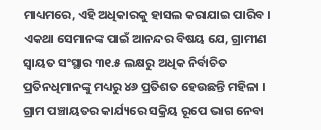ମାଧ୍ୟମରେ, ଏହି ଅଧିକାରକୁ ହାସଲ କରାଯାଇ ପାରିବ । ଏକଥା ସେମାନଙ୍କ ପାଇଁ ଆନନ୍ଦର ବିଷୟ ଯେ, ଗ୍ରାମୀଣ ସ୍ୱାୟତ ସଂସ୍ଥାର ୩୧.୫ ଲକ୍ଷରୁ ଅଧିକ ନିର୍ବାଚିତ ପ୍ରତିନଧିମାନଙ୍କୁ ମଧ୍ୟରୁ ୪୬ ପ୍ରତିଶତ ହେଉଛନ୍ତି ମହିଳା । ଗ୍ରାମ ପଞ୍ଚାୟତର କାର୍ଯ୍ୟରେ ସକ୍ରିୟ ରୂପେ ଭାଗ ନେବା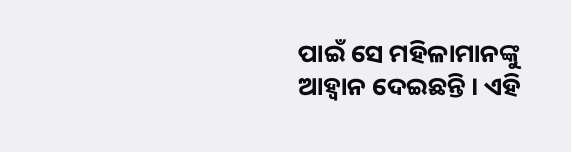ପାଇଁ ସେ ମହିଳାମାନଙ୍କୁ ଆହ୍ୱାନ ଦେଇଛନ୍ତି । ଏହି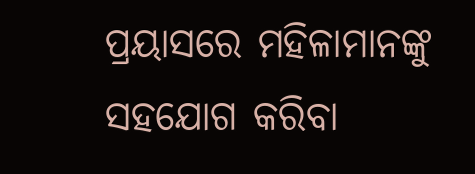ପ୍ରୟାସରେ ମହିଳାମାନଙ୍କୁ ସହଯୋଗ କରିବା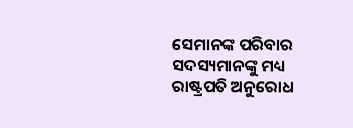ସେମାନଙ୍କ ପରିବାର ସଦସ୍ୟମାନଙ୍କୁ ମଧ୍ୟ ରାଷ୍ଟ୍ରପତି ଅନୁରୋଧ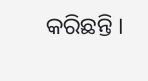କରିଛନ୍ତି ।